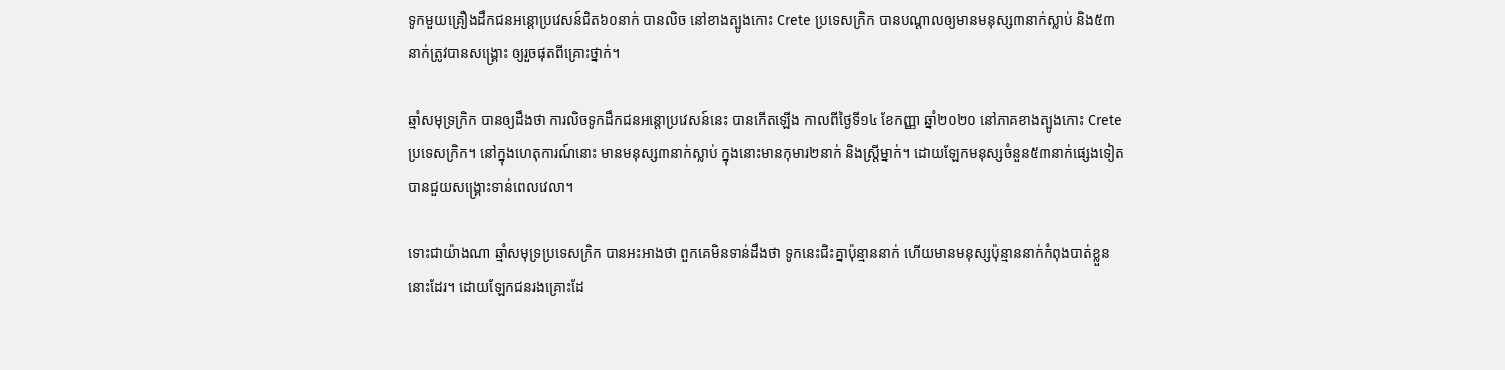ទូកមួយគ្រឿងដឹកជនអន្ដោប្រវេសន៍ជិត៦០នាក់ បានលិច នៅខាងត្បូងកោះ Crete ប្រទេសក្រិក បានបណ្ដាលឲ្យមានមនុស្ស៣នាក់ស្លាប់ និង៥៣នាក់ត្រូវបានសង្រ្គោះ ឲ្យរួចផុតពីគ្រោះថ្នាក់។

ឆ្មាំសមុទ្រក្រិក បានឲ្យដឹងថា ការលិចទូកដឹកជនអន្ដោប្រវេសន៍នេះ បានកើតឡើង កាលពីថ្ងៃទី១៤ ខែកញ្ញា ឆ្នាំ២០២០ នៅភាគខាងត្បូងកោះ Crete ប្រទេសក្រិក។ នៅក្នុងហេតុការណ៍នោះ មានមនុស្ស៣នាក់ស្លាប់ ក្នុងនោះមានកុមារ២នាក់ និងស្រ្ដីម្នាក់។ ដោយឡែកមនុស្សចំនួន៥៣នាក់ផ្សេងទៀត បានជួយសង្រ្គោះទាន់ពេលវេលា។

ទោះជាយ៉ាងណា ឆ្មាំសមុទ្រប្រទេសក្រិក បានអះអាងថា ពួកគេមិនទាន់ដឹងថា ទូកនេះជិះគ្នាប៉ុន្មាននាក់ ហើយមានមនុស្សប៉ុន្មាននាក់កំពុងបាត់ខ្លួននោះដែរ។ ដោយឡែកជនរងគ្រោះដែ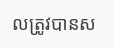លត្រូវបានស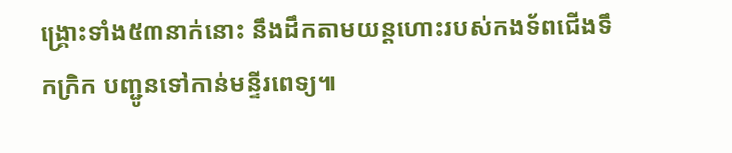ង្រ្គោះទាំង៥៣នាក់នោះ នឹងដឹកតាមយន្ដហោះរបស់កងទ័ពជើងទឹកក្រិក បញ្ជូនទៅកាន់មន្ទីរពេទ្យ៕